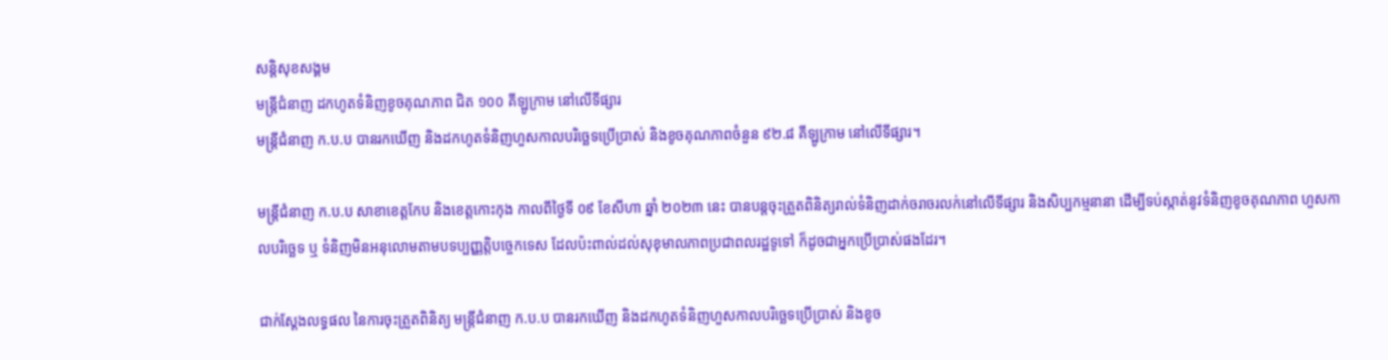សន្តិសុខសង្គម
មន្ត្រីជំនាញ ដកហូតទំនិញខូចគុណភាព ជិត ១០០ គីឡូក្រាម នៅលើទីផ្សារ
មន្ត្រីជំនាញ ក.ប.ប បានរកឃើញ និងដកហូតទំនិញហួសកាលបរិច្ឆេទប្រើប្រាស់ និងខូចគុណភាពចំនួន ៩២.៨ គីឡូក្រាម នៅលើទីផ្សារ។

មន្ត្រីជំនាញ ក.ប.ប សាខាខេត្តកែប និងខេត្តកោះកុង កាលពីថ្ងៃទី ០៩ ខែសីហា ឆ្នាំ ២០២៣ នេះ បានបន្តចុះត្រួតពិនិត្យរាល់ទំនិញដាក់ចរាចរលក់នៅលើទីផ្សារ និងសិប្បកម្មនានា ដើម្បីទប់ស្កាត់នូវទំនិញខូចគុណភាព ហួសកាលបរិច្ឆេទ ឬ ទំនិញមិនអនុលោមតាមបទប្បញ្ញត្តិបច្ចេកទេស ដែលប៉ះពាល់ដល់សុខុមាលភាពប្រជាពលរដ្ឋទូទៅ ក៏ដូចជាអ្នកប្រើប្រាស់ផងដែរ។

ជាក់ស្ដែងលទ្ធផល នៃការចុះត្រួតពិនិត្យ មន្ត្រីជំនាញ ក.ប.ប បានរកឃើញ និងដកហូតទំនិញហួសកាលបរិច្ឆេទប្រើប្រាស់ និងខូច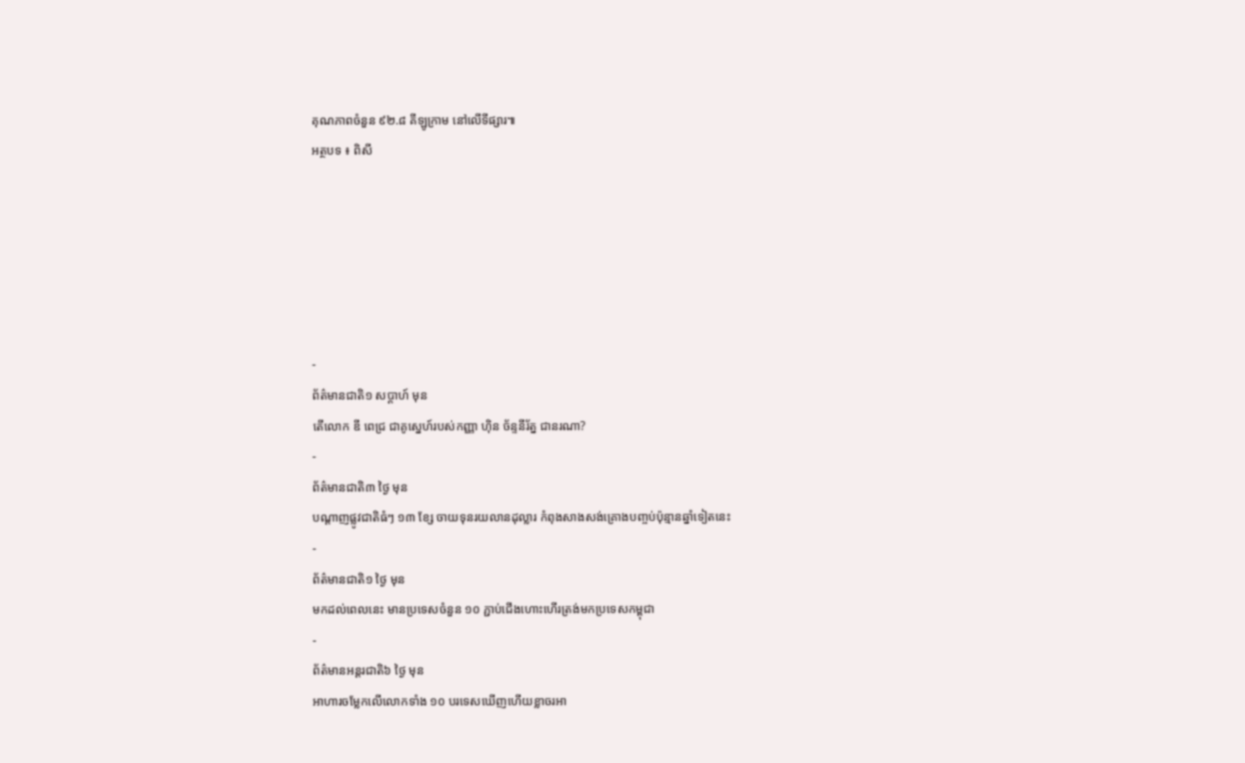គុណភាពចំនួន ៩២.៨ គីឡូក្រាម នៅលើទីផ្សារ៕
អត្ថបទ ៖ ពិសី






-
ព័ត៌មានជាតិ១ សប្តាហ៍ មុន
តើលោក ឌី ពេជ្រ ជាគូស្នេហ៍របស់កញ្ញា ហ៊ិន ច័ន្ទនីរ័ត្ន ជានរណា?
-
ព័ត៌មានជាតិ៣ ថ្ងៃ មុន
បណ្តាញផ្លូវជាតិធំៗ ១៣ ខ្សែ ចាយទុនរយលានដុល្លារ កំពុងសាងសង់គ្រោងបញ្ចប់ប៉ុន្មានឆ្នាំទៀតនេះ
-
ព័ត៌មានជាតិ១ ថ្ងៃ មុន
មកដល់ពេលនេះ មានប្រទេសចំនួន ១០ ភ្ជាប់ជើងហោះហើរត្រង់មកប្រទេសកម្ពុជា
-
ព័ត៌មានអន្ដរជាតិ៦ ថ្ងៃ មុន
អាហារចម្លែកលើលោកទាំង ១០ បរទេសឃើញហើយខ្លាចរអា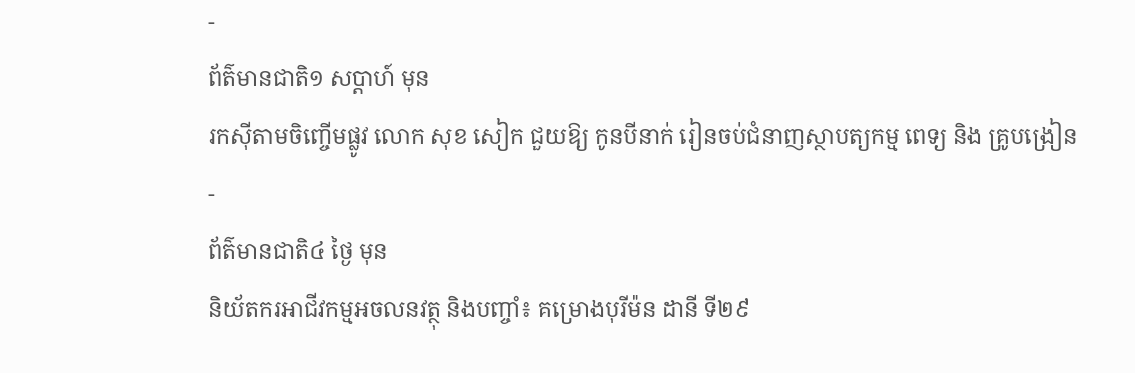-
ព័ត៌មានជាតិ១ សប្តាហ៍ មុន
រកស៊ីតាមចិញ្ចើមផ្លូវ លោក សុខ សៀក ជួយឱ្យ កូនបីនាក់ រៀនចប់ជំនាញស្ថាបត្យកម្ម ពេទ្យ និង គ្រូបង្រៀន
-
ព័ត៌មានជាតិ៤ ថ្ងៃ មុន
និយ័តករអាជីវកម្មអចលនវត្ថុ និងបញ្ចាំ៖ គម្រោងបុរីម៉ន ដានី ទី២៩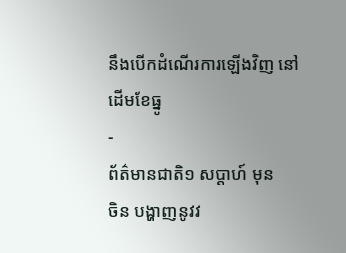នឹងបើកដំណើរការឡើងវិញ នៅដើមខែធ្នូ
-
ព័ត៌មានជាតិ១ សប្តាហ៍ មុន
ចិន បង្ហាញនូវវ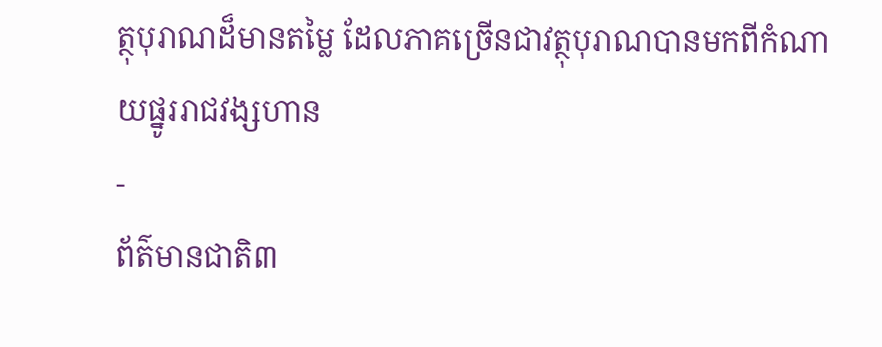ត្ថុបុរាណដ៏មានតម្លៃ ដែលភាគច្រើនជាវត្ថុបុរាណបានមកពីកំណាយផ្នូររាជវង្សហាន
-
ព័ត៌មានជាតិ៣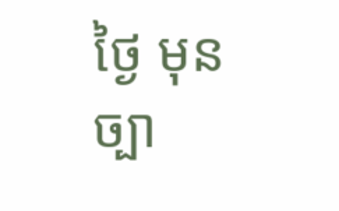ថ្ងៃ មុន
ច្បា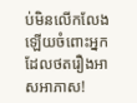ប់មិនលើកលែងឡើយចំពោះអ្នកដែលថតរឿងអាសអាភាស!